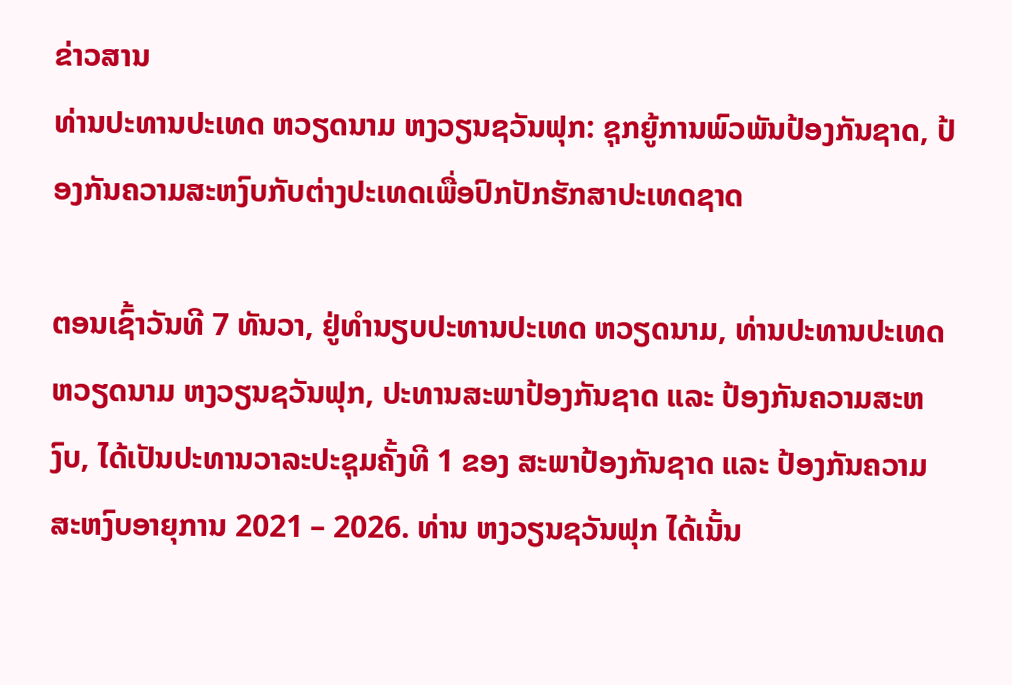ຂ່າວສານ
ທ່ານປະທານປະເທດ ຫວຽດນາມ ຫງວຽນຊວັນຟຸກ: ຊຸກຍູ້ການພົວພັນປ້ອງກັນຊາດ, ປ້ອງກັນຄວາມສະຫງົບກັບຕ່າງປະເທດເພື່ອປົກປັກຮັກສາປະເທດຊາດ

ຕອນເຊົ້າວັນທີ 7 ທັນວາ, ຢູ່ທຳນຽບປະທານປະເທດ ຫວຽດນາມ, ທ່ານປະທານປະເທດ ຫວຽດນາມ ຫງວຽນຊວັນຟຸກ, ປະທານສະພາປ້ອງກັນຊາດ ແລະ ປ້ອງກັນຄວາມສະຫງົບ, ໄດ້ເປັນປະທານວາລະປະຊຸມຄັ້ງທີ 1 ຂອງ ສະພາປ້ອງກັນຊາດ ແລະ ປ້ອງກັນຄວາມສະຫງົບອາຍຸການ 2021 – 2026. ທ່ານ ຫງວຽນຊວັນຟຸກ ໄດ້ເນັ້ນ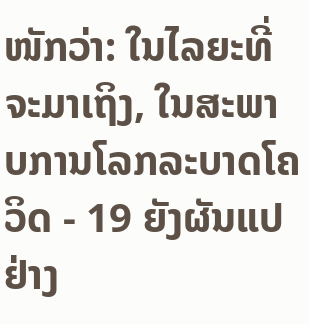ໜັກວ່າ: ໃນໄລຍະທີ່ຈະມາເຖິງ, ໃນສະພາບການໂລກລະບາດໂຄວິດ - 19 ຍັງຜັນແປຢ່າງ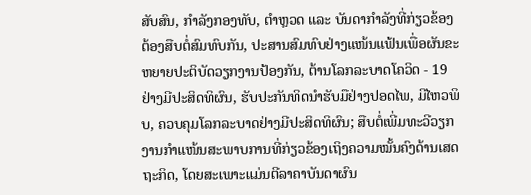ສັບສົນ, ກຳລັງກອງທັບ, ຕຳຫຼວດ ແລະ ບັນດາກຳລັງທີ່ກ່ຽວຂ້ອງຕ້ອງສືບຕໍ່ສົມທົບກັນ, ປະສານສົມທົບຢ່າງແໜ້ນແຟ້ນເພື່ອຜັນຂະຫຍາຍປະຕິບັດວຽກງານປ້ອງກັນ, ຕ້ານໂລກລະບາດໂຄວິດ - 19 ຢ່າງມີປະສິດທິຜົນ, ຮັບປະກັນທິດນຳຮັບມືຢ່າງປອດໄພ, ມີໄຫວພິບ, ຄວບຄຸມໂລກລະບາດຢ່າງມີປະສິດທິຜົນ; ສືບຕໍ່ເພີ່ມທະວີວຽກງານກຳແໜ້ນສະພາບການທີ່ກ່ຽວຂ້ອງເຖິງຄວາມໝັ້ນຄົງດ້ານເສດຖະກິດ, ໂດຍສະເພາະແມ່ນຕີລາຄາບັນດາຜົນ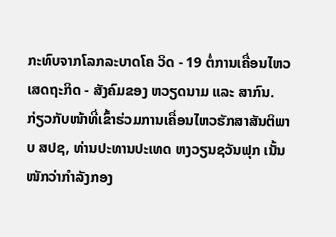ກະທົບຈາກໂລກລະບາດໂຄ ວິດ - 19 ຕໍ່ການເຄື່ອນໄຫວເສດຖະກິດ - ສັງຄົມຂອງ ຫວຽດນາມ ແລະ ສາກົນ.
ກ່ຽວກັບໜ້າທີ່ເຂົ້າຮ່ວມການເຄື່ອນໄຫວຮັກສາສັນຕິພາບ ສປຊ, ທ່ານປະທານປະເທດ ຫງວຽນຊວັນຟຸກ ເນັ້ນໜັກວ່າກຳລັງກອງ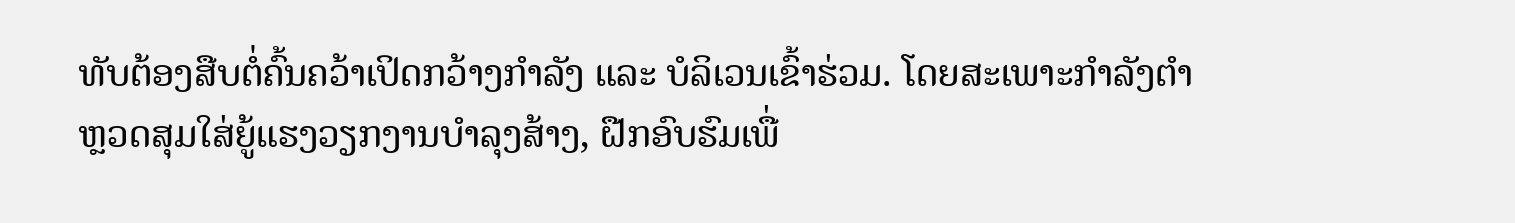ທັບຕ້ອງສືບຕໍ່ຄົ້ນຄວ້າເປິດກວ້າງກຳລັງ ແລະ ບໍລິເວນເຂົ້າຮ່ວມ. ໂດຍສະເພາະກຳລັງຕຳຫຼວດສຸມໃສ່ຍູ້ແຮງວຽກງານບຳລຸງສ້າງ, ຝືກອົບຮົມເພື່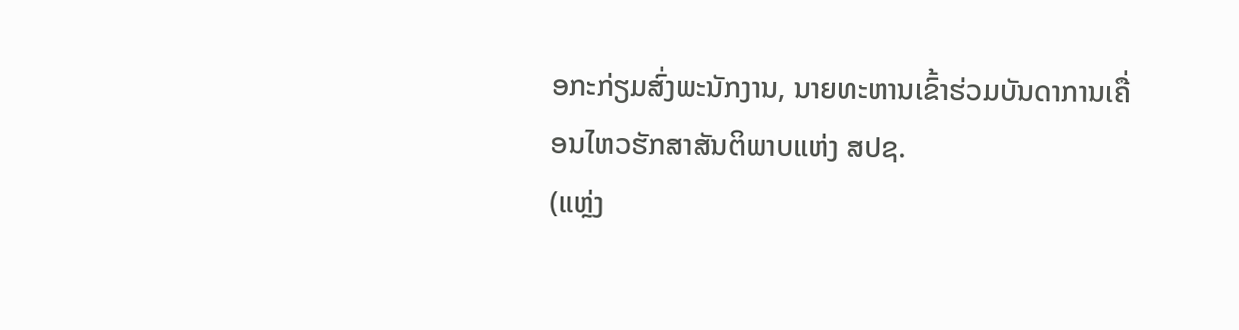ອກະກ່ຽມສົ່ງພະນັກງານ, ນາຍທະຫານເຂົ້າຮ່ວມບັນດາການເຄື່ອນໄຫວຮັກສາສັນຕິພາບແຫ່ງ ສປຊ.
(ແຫຼ່ງ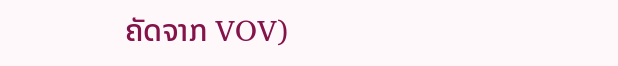ຄັດຈາກ VOV)